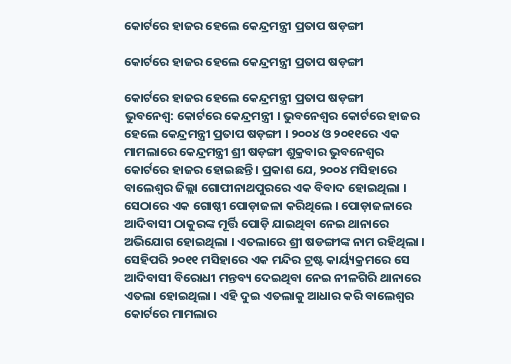କୋର୍ଟରେ ହାଜର ହେଲେ କେନ୍ଦ୍ରମନ୍ତ୍ରୀ ପ୍ରତାପ ଷଡ଼ଙ୍ଗୀ

କୋର୍ଟରେ ହାଜର ହେଲେ କେନ୍ଦ୍ରମନ୍ତ୍ରୀ ପ୍ରତାପ ଷଡ଼ଙ୍ଗୀ

କୋର୍ଟରେ ହାଜର ହେଲେ କେନ୍ଦ୍ରମନ୍ତ୍ରୀ ପ୍ରତାପ ଷଡ଼ଙ୍ଗୀ
ଭୁବନେଶ୍ୱ: କୋର୍ଟରେ କେନ୍ଦ୍ରମନ୍ତ୍ରୀ । ଭୁବନେଶ୍ୱର କୋର୍ଟରେ ହାଜର ହେଲେ କେନ୍ଦ୍ରମନ୍ତ୍ରୀ ପ୍ରତାପ ଷଡ଼ଙ୍ଗୀ । ୨୦୦୪ ଓ ୨୦୧୧ରେ ଏକ ମାମଲାରେ କେନ୍ଦ୍ରମନ୍ତ୍ରୀ ଶ୍ରୀ ଷଡ଼ଙ୍ଗୀ ଶୁକ୍ରବାର ଭୁବନେଶ୍ୱର କୋର୍ଟରେ ହାଜର ହୋଇଛନ୍ତି । ପ୍ରକାଶ ଯେ, ୨୦୦୪ ମସିହାରେ ବାଲେଶ୍ୱର ଜିଲ୍ଲା ଗୋପୀନାଥପୁରରେ ଏକ ବିବାଦ ହୋଇଥିଲା । ସେଠାରେ ଏକ ଗୋଷ୍ଠୀ ପୋଡ଼ାଜଳା କରିଥିଲେ । ପୋଡ଼ାଜଳାରେ ଆଦିବାସୀ ଠାକୁରଙ୍କ ମୂର୍ତ୍ତି ପୋଡ଼ି ଯାଇଥିବା ନେଇ ଥାନାରେ ଅଭିଯୋଗ ହୋଇଥିଲା । ଏତଲାରେ ଶ୍ରୀ ଷଡଙ୍ଗୀଙ୍କ ନାମ ରହିଥିଲା । ସେହିପରି ୨୦୧୧ ମସିହାରେ ଏକ ମନ୍ଦିର ଟ୍ରଷ୍ଟ କାର୍ୟ୍ୟକ୍ରମରେ ସେ ଆଦିବାସୀ ବିରୋଧୀ ମନ୍ତବ୍ୟ ଦେଇଥିବା ନେଇ ନୀଳଗିରି ଥାନାରେ ଏତଲା ହୋଇଥିଲା । ଏହି ଦୁଇ ଏତଲାକୁ ଆଧାର କରି ବାଲେଶ୍ୱର କୋର୍ଟରେ ମାମଲାର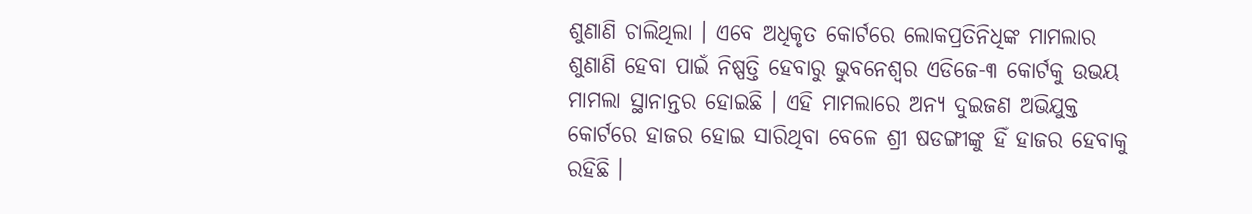ଶୁଣାଣି ଚାଲିଥିଲା । ଏବେ ଅଧିକୃତ କୋର୍ଟରେ ଲୋକପ୍ରତିନିଧିଙ୍କ ମାମଲାର ଶୁଣାଣି ହେବା ପାଇଁ ନିଷ୍ପତ୍ତି ହେବାରୁ ଭୁବନେଶ୍ୱର ଏଡିଜେ-୩ କୋର୍ଟକୁ ଉଭୟ ମାମଲା ସ୍ଥାନାନ୍ତର ହୋଇଛି । ଏହି ମାମଲାରେ ଅନ୍ୟ ଦୁଇଜଣ ଅଭିଯୁକ୍ତ କୋର୍ଟରେ ହାଜର ହୋଇ ସାରିଥିବା ବେଳେ ଶ୍ରୀ ଷଡଙ୍ଗୀଙ୍କୁ ହିଁ ହାଜର ହେବାକୁ ରହିଛି ।